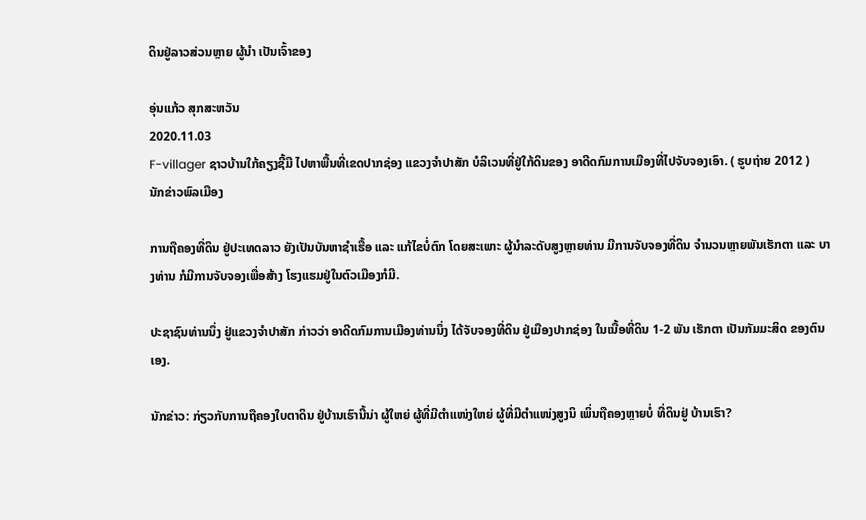ດິນຢູ່ລາວສ່ວນຫຼາຍ ຜູ້ນໍາ ເປັນເຈົ້າຂອງ

ອຸ່ນແກ້ວ ສຸກສະຫວັນ
2020.11.03
F-villager ຊາວບ້ານໃກ້ຄຽງຊີ້ມື ໄປຫາພື້ນທີ່ເຂດປາກຊ່ອງ ແຂວງຈຳປາສັກ ບໍລິເວນທີ່ຢູ່ໃກ້ດິນຂອງ ອາດີດກົມການເມືອງທີ່ໄປຈັບຈອງເອົາ. ( ຮູບຖ່າຍ 2012 )
ນັກຂ່າວພົລເມືອງ

ການຖືຄອງທີ່ດິນ ຢູ່ປະເທດລາວ ຍັງເປັນບັນຫາຊຳເຮື້ອ ແລະ ແກ້ໄຂບໍ່ຕົກ ໂດຍສະເພາະ ຜູ້ນຳລະດັບສູງຫຼາຍທ່ານ ມີການຈັບຈອງທີ່ດິນ ຈຳນວນຫຼາຍພັນເຮັກຕາ ແລະ ບາງທ່ານ ກໍມີການຈັບຈອງເພື່ອສ້າງ ໂຮງແຮມຢູ່ໃນຕົວເມືອງກໍມີ.

ປະຊາຊົນທ່ານນຶ່ງ ຢູ່ແຂວງຈຳປາສັກ ກ່າວວ່າ ອາດີດກົມການເມືອງທ່ານນຶ່ງ ໄດ້ຈັບຈອງທີ່ດິນ ຢູ່ເມືອງປາກຊ່ອງ ໃນເນື້ອທີ່ດິນ 1-2 ພັນ ເຮັກຕາ ເປັນກັມມະສິດ ຂອງຕົນເອງ.

ນັກຂ່າວ: ກ່ຽວກັບການຖືຄອງໃບຕາດິນ ຢູ່ບ້ານເຮົານີ້ນ່າ ຜູ້ໃຫຍ່ ຜູ້ທີ່ມີຕຳແໜ່ງໃຫຍ່ ຜູ້ທີ່ມີຕຳແໜ່ງສູງນິ ເພິ່ນຖືຄອງຫຼາຍບໍ່ ທີ່ດິນຢູ່ ບ້ານເຮົາ?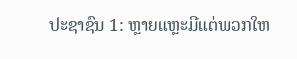ປະຊາຊົນ 1: ຫຼາຍແຫຼະມີແຕ່ພວກໃຫ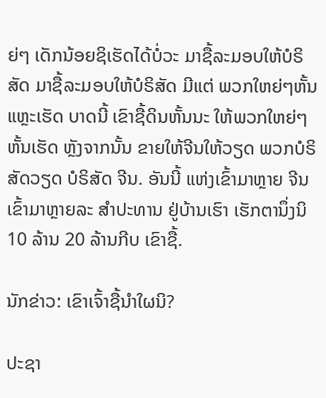ຍ່ໆ ເດັກນ້ອຍຊິເຮັດໄດ້ບໍ່ວະ ມາຊື້ລະມອບໃຫ້ບໍຣິສັດ ມາຊື້ລະມອບໃຫ້ບໍຣິສັດ ມີແຕ່ ພວກໃຫຍ່ໆຫັ້ນແຫຼະເຮັດ ບາດນີ້ ເຂົາຊື້ດິນຫັ້ນນະ ໃຫ້ພວກໃຫຍ່ໆ ຫັ້ນເຮັດ ຫຼັງຈາກນັ້ນ ຂາຍໃຫ້ຈີນໃຫ້ວຽດ ພວກບໍຣິສັດວຽດ ບໍຣິສັດ ຈີນ. ອັນນີ້ ແຫ່ງເຂົ້າມາຫຼາຍ ຈີນເຂົ້າມາຫຼາຍລະ ສຳປະທານ ຢູ່ບ້ານເຮົາ ເຮັກຕານຶ່ງນິ 10 ລ້ານ 20 ລ້ານກີບ ເຂົາຊື້.

ນັກຂ່າວ: ເຂົາເຈົ້າຊື້ນຳໃຜນິ?

ປະຊາ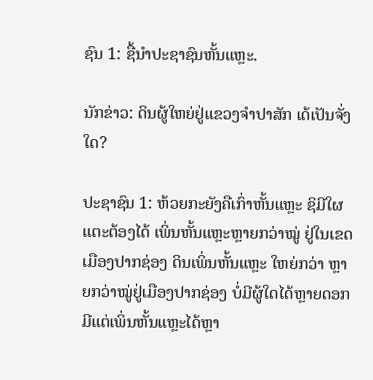ຊົນ 1: ຊື້ນຳປະຊາຊົນຫັ້ນແຫຼະ.

ນັກຂ່າວ: ດິນຜູ້ໃຫຍ່ຢູ່ແຂວງຈຳປາສັກ ເດ້ເປັນຈັ່ງໃດ?

ປະຊາຊົນ 1: ຫ້ວຍກະຍັງຄືເກົ່າຫັ້ນແຫຼະ ຊິມີໃຜແຕະຕ້ອງໄດ້ ເພິ່ນຫັ້ນແຫຼະຫຼາຍກວ່າໝູ່ ຢູ່ໃນເຂດເມືອງປາກຊ່ອງ ດິນເພິ່ນຫັ້ນແຫຼະ ໃຫຍ່ກວ່າ ຫຼາຍກວ່າໝູ່ຢູ່ເມືອງປາກຊ່ອງ ບໍ່ມີຜູ້ໃດໄດ້ຫຼາຍດອກ ມີແຕ່ເພິ່ນຫັ້ນແຫຼະໄດ້ຫຼາ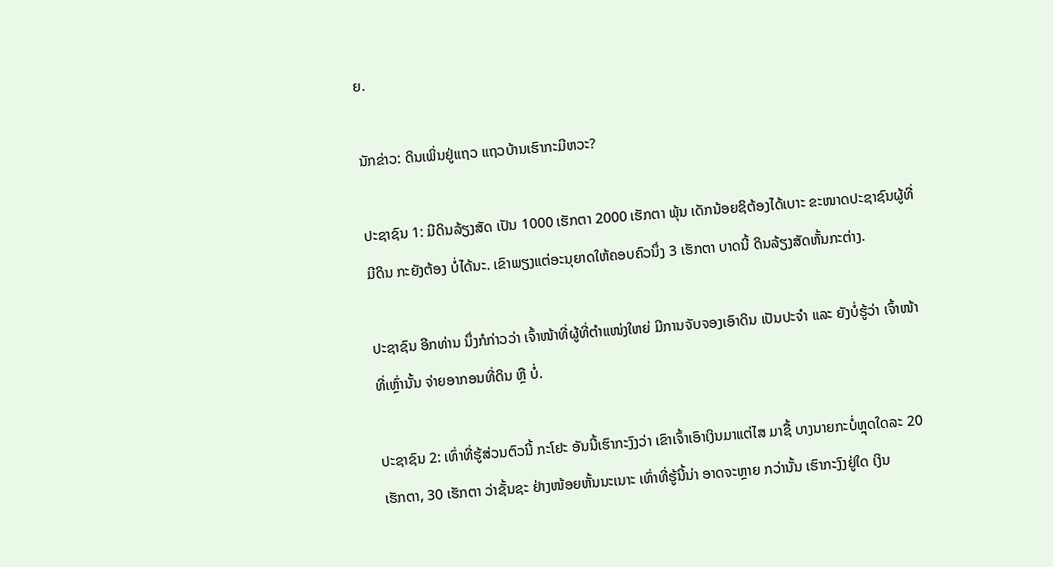ຍ.

ນັກຂ່າວ: ດິນເພິ່ນຢູ່ແຖວ ແຖວບ້ານເຮົາກະມີຫວະ?

ປະຊາຊົນ 1: ມີດິນລ້ຽງສັດ ເປັນ 1000 ເຮັກຕາ 2000 ເຮັກຕາ ພຸ້ນ ເດັກນ້ອຍຊິຕ້ອງໄດ້ເບາະ ຂະໜາດປະຊາຊົນຜູ້ທີ່ມີດິນ ກະຍັງຕ້ອງ ບໍ່ໄດ້ນະ. ເຂົາພຽງແຕ່ອະນຸຍາດໃຫ້ຄອບຄົວນຶ່ງ 3 ເຮັກຕາ ບາດນີ້ ດິນລ້ຽງສັດຫັ້ນກະຕ່າງ.

ປະຊາຊົນ ອີກທ່ານ ນຶ່ງກໍກ່າວວ່າ ເຈົ້າໜ້າທີ່ຜູ້ທີ່ຕຳແໜ່ງໃຫຍ່ ມີການຈັບຈອງເອົາດິນ ເປັນປະຈຳ ແລະ ຍັງບໍ່ຮູ້ວ່າ ເຈົ້າໜ້າທີ່ເຫຼົ່ານັ້ນ ຈ່າຍອາກອນທີ່ດິນ ຫຼື ບໍ່.

ປະຊາຊົນ 2: ເທົ່າທີ່ຮູ້ສ່ວນຕົວນີ້ ກະໂຢະ ອັນນີ້ເຮົາກະງົງວ່າ ເຂົາເຈົ້າເອົາເງິນມາແຕ່ໄສ ມາຊື້ ບາງນາຍກະບໍ່ຫຼຸດໃດລະ 20 ເຮັກຕາ, 30 ເຮັກຕາ ວ່າຊັ້ນຊະ ຢ່າງໜ້ອຍຫັ້ນນະເນາະ ເທົ່າທີ່ຮູ້ນີ້ນ່າ ອາດຈະຫຼາຍ ກວ່ານັ້ນ ເຮົາກະງົງຢູ່ໃດ ເງິນ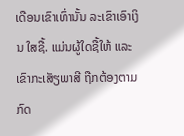ເດືອນເຂົາເທົ່ານັ້ນ ລະເຂົາເອົາເງິນ ໃສຊື້. ແມ່ນຜູ້ໃດຊື້ໃຫ້ ແລະ ເຂົາກະເສັຽພາສີ ຖືກຕ້ອງຕາມກົດ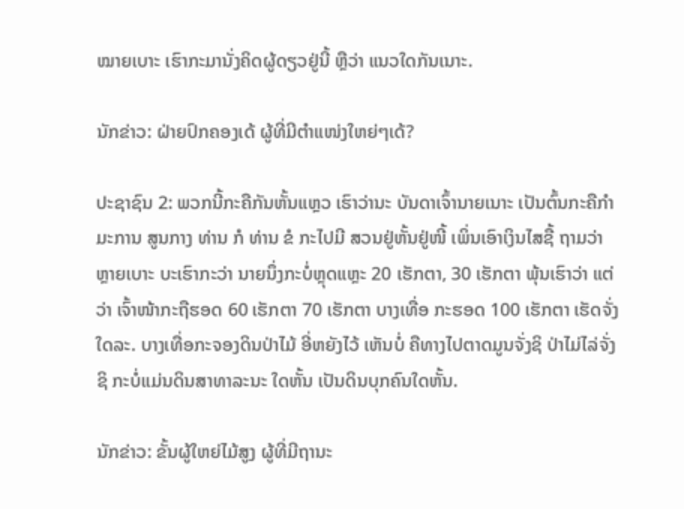ໝາຍເບາະ ເຮົາກະມານັ່ງຄິດຜູ້ດຽວຢູ່ນີ້ ຫຼືວ່າ ແນວໃດກັນເນາະ.

ນັກຂ່າວ: ຝ່າຍປົກຄອງເດ້ ຜູ້ທີ່ມີຕຳແໜ່ງໃຫຍ່ໆເດ້?

ປະຊາຊົນ 2: ພວກນີ້ກະຄືກັນຫັ້ນແຫຼວ ເຮົາວ່ານະ ບັນດາເຈົ້ານາຍເນາະ ເປັນຕົ້ນກະຄືກຳມະການ ສູນກາງ ທ່ານ ກໍ ທ່ານ ຂໍ ກະໄປມີ ສວນຢູ່ຫັ້ນຢູ່ໜີ້ ເພິ່ນເອົາເງິນໄສຊື້ ຖາມວ່າຫຼາຍເບາະ ບະເຮົາກະວ່າ ນາຍນຶ່ງກະບໍ່ຫຼຸດແຫຼະ 20 ເຮັກຕາ, 30 ເຮັກຕາ ພຸ້ນເຮົາວ່າ ແຕ່ວ່າ ເຈົ້າໜ້າກະຖືຮອດ 60 ເຮັກຕາ 70 ເຮັກຕາ ບາງເທື່ອ ກະຮອດ 100 ເຮັກຕາ ເຮັດຈັ່ງໃດລະ. ບາງເທື່ອກະຈອງດິນປ່າໄມ້ ອີ່ຫຍັງໄວ້ ເຫັນບໍ່ ຄືທາງໄປຕາດມູນຈັ່ງຊິ ປ່າໄມ່ໄລ່ຈັ່ງຊິ ກະບໍ່ແມ່ນດິນສາທາລະນະ ໃດຫັ້ນ ເປັນດິນບຸກຄົນໃດຫັ້ນ.

ນັກຂ່າວ: ຂັ້ນຜູ້ໃຫຍ່ໄມ້ສູງ ຜູ້ທີ່ມີຖານະ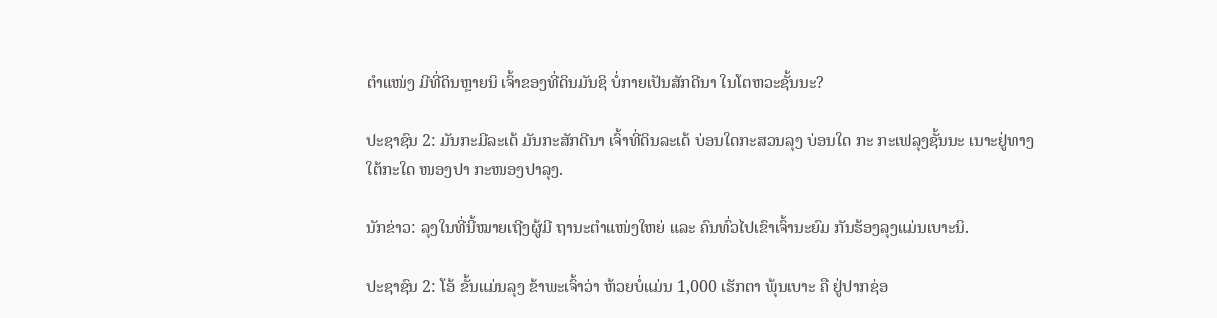ຕຳແໜ່ງ ມີທີ່ດິນຫຼາຍນິ ເຈົ້າຂອງທີ່ດິນມັນຊິ ບໍ່ກາຍເປັນສັກດີນາ ໃນໂຕຫວະຊັ້ນນະ?

ປະຊາຊົນ 2: ມັນກະມີລະເດ້ ມັນກະສັກດີນາ ເຈົ້າທີ່ດິນລະເດ້ ບ່ອນໃດກະສວນລຸງ ບ່ອນໃດ ກະ ກະເຟລຸງຊັ້ນນະ ເນາະຢູ່ທາງໃຕ້ກະໃດ ໜອງປາ ກະໜອງປາລຸງ.

ນັກຂ່າວ: ລຸງໃນທີ່ນີ້ໝາຍເຖີງຜູ້ມີ ຖານະຕຳແໜ່ງໃຫຍ່ ແລະ ຄົນທົ່ວໄປເຂົາເຈົ້ານະຍົມ ກັນຮ້ອງລຸງແມ່ນເບາະນິ.

ປະຊາຊົນ 2: ໂອ້ ຂັ້ນແມ່ນລຸງ ຂ້າພະເຈົ້າວ່າ ຫ້ວຍບໍ່ແມ່ນ 1,000 ເຮັກຕາ ພຸ້ນເບາະ ຄື ຢູ່ປາກຊ່ອ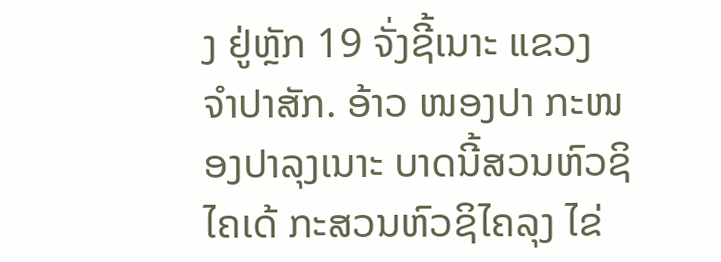ງ ຢູ່ຫຼັກ 19 ຈັ່ງຊີ້ເນາະ ແຂວງ ຈຳປາສັກ. ອ້າວ ໜອງປາ ກະໜອງປາລຸງເນາະ ບາດນີ້ສວນຫົວຊິໄຄເດ້ ກະສວນຫົວຊິໄຄລຸງ ໄຂ່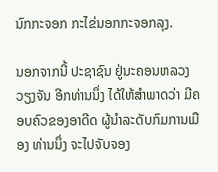ນົກກະຈອກ ກະໄຂ່ນອກກະຈອກລຸງ.

ນອກຈາກນີ້ ປະຊາຊົນ ຢູ່ນະຄອນຫລວງວຽງຈັນ ອີກທ່ານນຶ່ງ ໄດ້ໃຫ້ສຳພາດວ່າ ມີຄອບຄົວຂອງອາດີດ ຜູ້ນຳລະດັບກົມການເມືອງ ທ່ານນຶ່ງ ຈະໄປຈັບຈອງ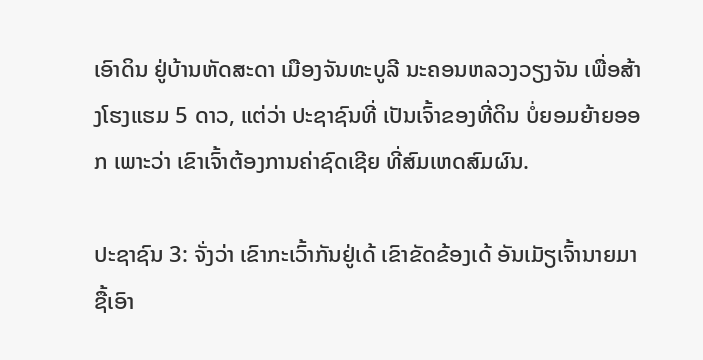ເອົາດິນ ຢູ່ບ້ານຫັດສະດາ ເມືອງຈັນທະບູລີ ນະຄອນຫລວງວຽງຈັນ ເພື່ອສ້າງໂຮງແຮມ 5 ດາວ, ແຕ່ວ່າ ປະຊາຊົນທີ່ ເປັນເຈົ້າຂອງທີ່ດິນ ບໍ່ຍອມຍ້າຍອອກ ເພາະວ່າ ເຂົາເຈົ້າຕ້ອງການຄ່າຊົດເຊີຍ ທີ່ສົມເຫດສົມຜົນ.

ປະຊາຊົນ 3: ຈັ່ງວ່າ ເຂົາກະເວົ້າກັນຢູ່ເດ້ ເຂົາຂັດຂ້ອງເດ້ ອັນເມັຽເຈົ້ານາຍມາຊື້ເອົາ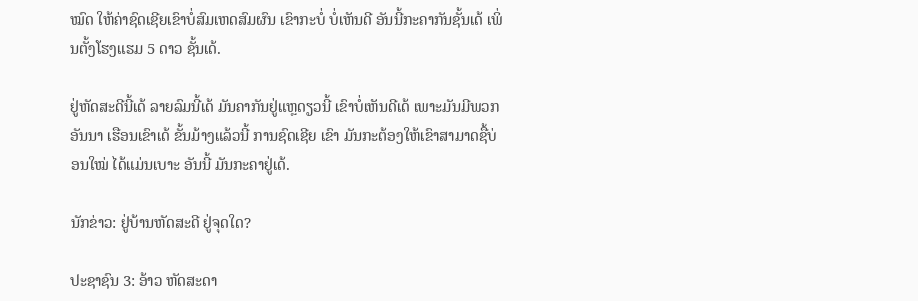ໝົດ ໃຫ້ຄ່າຊົດເຊີຍເຂົາບໍ່ສົມເຫດສົມຜົນ ເຂົາກະບໍ່ ບໍ່ເຫັນດີ ອັນນີ້ກະຄາກັນຊັ້ນເດ້ ເພິ່ນຕັ້ງໂຮງແຮມ 5 ດາວ ຊັ້ນເດ້.

ຢູ່ຫັດສະດີນີ້ເດ້ ລາຍລົມນີ້ເດ້ ມັນຄາກັນຢູ່ແຫຼດຽວນີ້ ເຂົາບໍ່ເຫັນດີເດ້ ເພາະມັນມີພວກອັນນາ ເຮືອນເຂົາເດ້ ຂັ້ນມ້າງແລ້ວນີ້ ການຊົດເຊີຍ ເຂົາ ມັນກະຕ້ອງໃຫ້ເຂົາສາມາດຊື້ບ່ອນໃໝ່ ໄດ້ແມ່ນເບາະ ອັນນີ້ ມັນກະຄາຢູ່ເດ້.

ນັກຂ່າວ: ຢູ່ບ້ານຫັດສະດີ ຢູ່ຈຸດໃດ?

ປະຊາຊົນ 3: ອ້າວ ຫັດສະດາ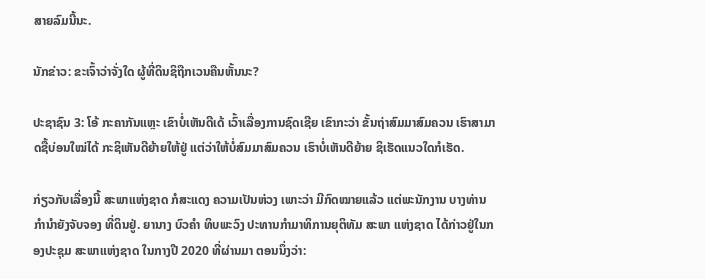ສາຍລົມນີ້ນະ.

ນັກຂ່າວ: ຂະເຈົ້າວ່າຈັ່ງໃດ ຜູ້ທີ່ດິນຊິຖືກເວນຄືນຫັ້ນນະ?

ປະຊາຊົນ 3: ໂອ້ ກະຄາກັນແຫຼະ ເຂົາບໍ່ເຫັນດີເດ້ ເວົ້າເລື່ອງການຊົດເຊີຍ ເຂົາກະວ່າ ຂັ້ນຖ່າສົມມາສົມຄວນ ເຮົາສາມາດຊື້ບ່ອນໃໝ່ໄດ້ ກະຊິເຫັນດີຍ້າຍໃຫ້ຢູ່ ແຕ່ວ່າໃຫ້ບໍ່ສົມມາສົມຄວນ ເຮົາບໍ່ເຫັນດີຍ້າຍ ຊິເຮັດແນວໃດກໍເຮັດ.

ກ່ຽວກັບເລື່ອງນີ້ ສະພາແຫ່ງຊາດ ກໍສະແດງ ຄວາມເປັນຫ່ວງ ເພາະວ່າ ມີກົດໝາຍແລ້ວ ແຕ່ພະນັກງານ ບາງທ່ານ ກຳນຳຍັງຈັບຈອງ ທີ່ດິນຢູ່. ຍານາງ ບົວຄຳ ທິບພະວົງ ປະທານກຳມາທິການຍຸຕິທັມ ສະພາ ແຫ່ງຊາດ ໄດ້ກ່າວຢູ່ໃນກອງປະຊຸມ ສະພາແຫ່ງຊາດ ໃນກາງປີ 2020 ທີ່ຜ່ານມາ ຕອນນຶ່ງວ່າ: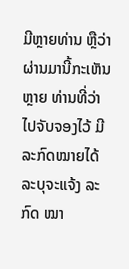ມີຫຼາຍທ່ານ ຫຼືວ່າ ຜ່ານມານີ້ກະເຫັນຫຼາຍ ທ່ານທີ່ວ່າ ໄປຈັບຈອງໄວ້ ມີລະກົດໝາຍໄດ້ລະບຸຈະແຈ້ງ ລະກົດ ໝາ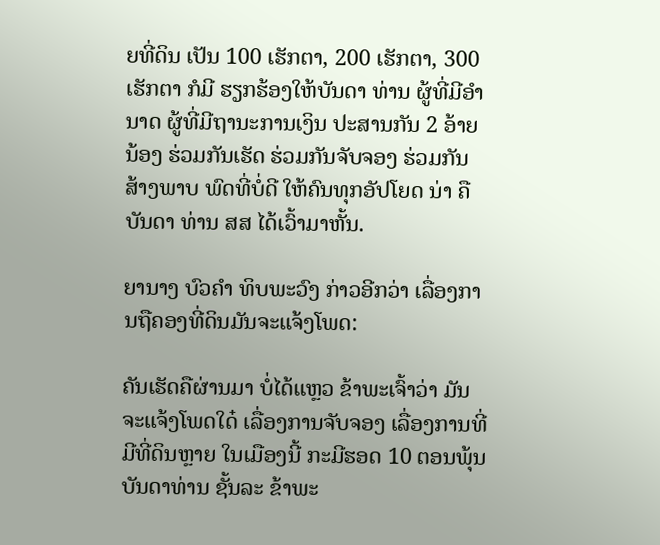ຍທີ່ດິນ ເປັນ 100 ເຮັກຕາ, 200 ເຮັກຕາ, 300 ເຮັກຕາ ກໍມີ ຮຽກຮ້ອງໃຫ້ບັນດາ ທ່ານ ຜູ້ທີ່ມີອຳນາດ ຜູ້ທີ່ມີຖານະການເງິນ ປະສານກັນ 2 ອ້າຍນ້ອງ ຮ່ວມກັນເຮັດ ຮ່ວມກັນຈັບຈອງ ຮ່ວມກັນສ້າງພາບ ພົດທີ່ບໍ່ດີ ໃຫ້ຄົນທຸກອັປໂຍດ ນ່າ ຄືບັນດາ ທ່ານ ສສ ໄດ້ເວົ້າມາຫັ້ນ.

ຍານາງ ບົວຄຳ ທິບພະວົງ ກ່າວອີກວ່າ ເລື່ອງການຖືຄອງທີ່ດິນມັນຈະແຈ້ງໂພດ:

ຄັນເຮັດຄືຜ່ານມາ ບໍ່ໄດ້ແຫຼວ ຂ້າພະເຈົ້າວ່າ ມັນຈະແຈ້ງໂພດໃດ໋ ເລື່ອງການຈັບຈອງ ເລື່ອງການທີ່ມີທີ່ດິນຫຼາຍ ໃນເມືອງນີ້ ກະມີຮອດ 10 ຕອນພຸ້ນ ບັນດາທ່ານ ຊັ້ນລະ ຂ້າພະ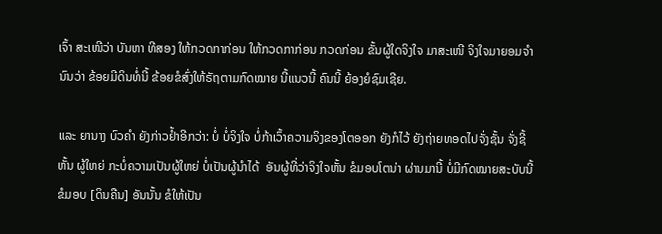ເຈົ້າ ສະເໜີວ່າ ບັນຫາ ທີສອງ ໃຫ້ກວດກາກ່ອນ ໃຫ້ກວດກາກ່ອນ ກວດກ່ອນ ຂັ້ນຜູ້ໃດຈິງໃຈ ມາສະເໜີ ຈິງໃຈມາຍອມຈຳນົນວ່າ ຂ້ອຍມີດິນທໍ່ນີ້ ຂ້ອຍຂໍສົ່ງໃຫ້ຣັຖຕາມກົດໝາຍ ນີ້ແນວນີ້ ຄົນນີ້ ຍ້ອງຍໍຊົມເຊີຍ.

ແລະ ຍານາງ ບົວຄຳ ຍັງກ່າວຢ້ຳອີກວ່າ: ບໍ່ ບໍ່ຈິງໃຈ ບໍ່ກ້າເວົ້າຄວາມຈິງຂອງໂຕອອກ ຍັງກໍໄວ້ ຍັງຖ່າຍທອດໄປຈັ່ງຊັ້ນ ຈັ່ງຊີ້ຫັ້ນ ຜູ້ໃຫຍ່ ກະບໍ່ຄວາມເປັນຜູ້ໃຫຍ່ ບໍ່ເປັນຜູ້ນຳໄດ້  ອັນຜູ້ທີ່ວ່າຈິງໃຈຫັ້ນ ຂໍມອບໂຕນ່າ ຜ່ານມານີ້ ບໍ່ມີກົດໝາຍສະບັບນີ້ ຂໍມອບ [ດິນຄືນ] ອັນນັ້ນ ຂໍໃຫ້ເປັນ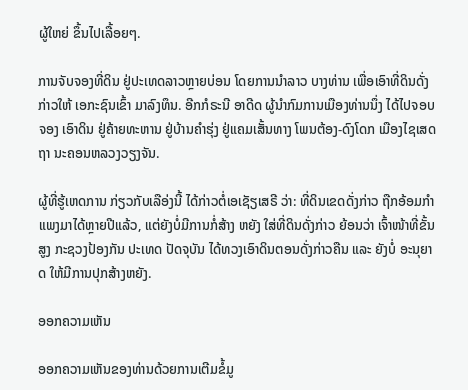ຜູ້ໃຫຍ່ ຂຶ້ນໄປເລື້ອຍໆ.

ການຈັບຈອງທີ່ດິນ ຢູ່ປະເທດລາວຫຼາຍບ່ອນ ໂດຍການນຳລາວ ບາງທ່ານ ເພື່ອເອົາທີ່ດິນດັ່ງກ່າວໃຫ້ ເອກະຊົນເຂົ້າ ມາລົງທຶນ. ອີກກໍຣະນີ ອາດີດ ຜູ້ນຳກົມການເມືອງທ່ານນຶ່ງ ໄດ້ໄປຈອບຈອງ ເອົາດິນ ຢູ່ຄ້າຍທະຫານ ຢູ່ບ້ານຄຳຮຸ່ງ ຢູ່ແຄມເສັ້ນທາງ ໂພນຕ້ອງ-ດົງໂດກ ເມືອງໄຊເສດຖາ ນະຄອນຫລວງວຽງຈັນ.

ຜູ້ທີ່ຮູ້ເຫດການ ກ່ຽວກັບເລືອ່ງນີ້ ໄດ້ກ່າວຕໍ່ເອເຊັຽເສຣີ ວ່າ: ທີ່ດິນເຂດດັ່ງກ່າວ ຖືກອ້ອມກຳແພງມາໄດ້ຫຼາຍປີແລ້ວ, ແຕ່ຍັງບໍ່ມີການກໍ່ສ້າງ ຫຍັງ ໃສ່ທີ່ດິນດັ່ງກ່າວ ຍ້ອນວ່າ ເຈົ້າໜ້າທີ່ຂັ້ນສູງ ກະຊວງປ້ອງກັນ ປະເທດ ປັດຈຸບັນ ໄດ້ທວງເອົາດິນຕອນດັ່ງກ່າວຄືນ ແລະ ຍັງບໍ່ ອະນຸຍາດ ໃຫ້ມີການປຸກສ້າງຫຍັງ.

ອອກຄວາມເຫັນ

ອອກຄວາມເຫັນຂອງທ່ານດ້ວຍການເຕີມຂໍ້ມູ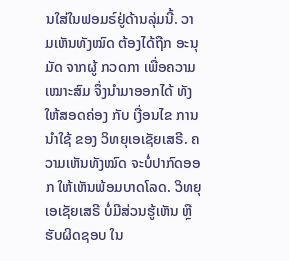ນໃສ່ໃນຟອມຣ໌ຢູ່ດ້ານລຸ່ມນີ້. ວາມເຫັນທັງໝົດ ຕ້ອງໄດ້ຖືກ ອະນຸມັດ ຈາກຜູ້ ກວດກາ ເພື່ອຄວາມເໝາະສົມ ຈຶ່ງນໍາມາອອກໄດ້ ທັງໃຫ້ສອດຄ່ອງ ກັບ ເງື່ອນໄຂ ການນຳໃຊ້ ຂອງ ວິທຍຸເອເຊັຍເສຣີ. ຄວາມເຫັນທັງໝົດ ຈະບໍ່ປາກົດອອກ ໃຫ້ເຫັນພ້ອມບາດໂລດ. ວິທຍຸເອເຊັຍເສຣີ ບໍ່ມີສ່ວນຮູ້ເຫັນ ຫຼືຮັບຜິດຊອບ ໃນ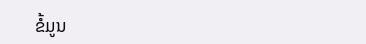ຂໍ້ມູນ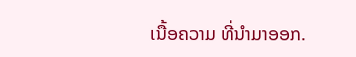ເນື້ອຄວາມ ທີ່ນໍາມາອອກ.